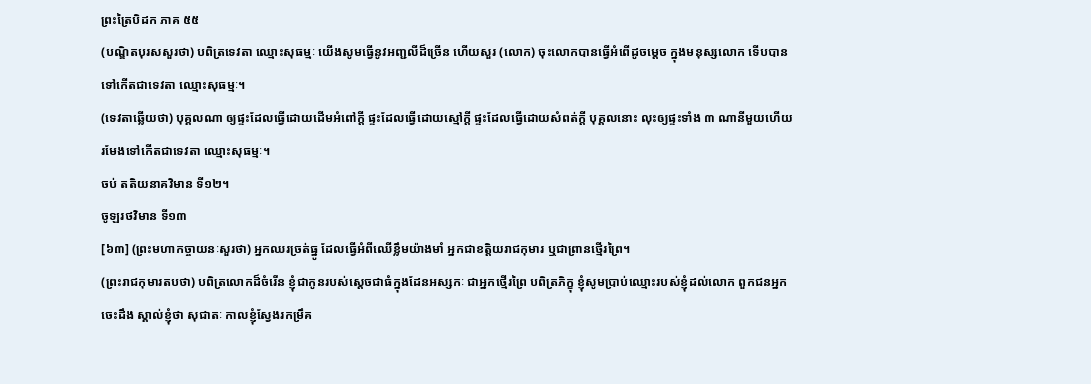ព្រះត្រៃបិដក ភាគ ៥៥
(បណ្ឌិតបុរសសួរថា) បពិត្រទេវតា ឈ្មោះសុធម្មៈ យើងសូមធ្វើនូវអញ្ជលីដ៏ច្រើន ហើយសួរ (លោក) ចុះលោកបានធ្វើអំពើដូចម្តេច ក្នុងមនុស្សលោក ទើបបានទៅកើតជាទេវតា ឈ្មោះសុធម្មៈ។
(ទេវតាឆ្លើយថា) បុគ្គលណា ឲ្យផ្ទះដែលធ្វើដោយដើមអំពៅកី្ត ផ្ទះដែលធ្វើដោយស្មៅកី្ត ផ្ទះដែលធ្វើដោយសំពត់កី្ត បុគ្គលនោះ លុះឲ្យផ្ទះទាំង ៣ ណានីមួយហើយ រមែងទៅកើតជាទេវតា ឈ្មោះសុធម្មៈ។
ចប់ តតិយនាគវិមាន ទី១២។
ចូឡរថវិមាន ទី១៣
[៦៣] (ព្រះមហាកច្ចាយនៈសួរថា) អ្នកឈរច្រត់ធ្នូ ដែលធ្វើអំពីឈើខ្លឹមយ៉ាងមាំ អ្នកជាខត្តិយរាជកុមារ ឬជាព្រានថ្មើរព្រៃ។
(ព្រះរាជកុមារតបថា) បពិត្រលោកដ៏ចំរើន ខ្ញុំជាកូនរបស់ស្តេចជាធំក្នុងដែនអស្សកៈ ជាអ្នកថ្មើរព្រៃ បពិត្រភិក្ខុ ខ្ញុំសូមប្រាប់ឈ្មោះរបស់ខ្ញុំដល់លោក ពួកជនអ្នកចេះដឹង ស្គាល់ខ្ញុំថា សុជាតៈ កាលខ្ញុំស្វែងរកម្រឹគ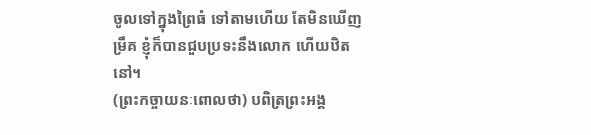ចូលទៅក្នុងព្រៃធំ ទៅតាមហើយ តែមិនឃើញម្រឹគ ខ្ញុំក៏បានជួបប្រទះនឹងលោក ហើយឋិតនៅ។
(ព្រះកច្ចាយនៈពោលថា) បពិត្រព្រះអង្គ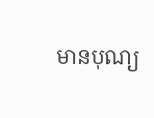មានបុណ្យ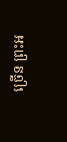ច្រើន ព្រះអ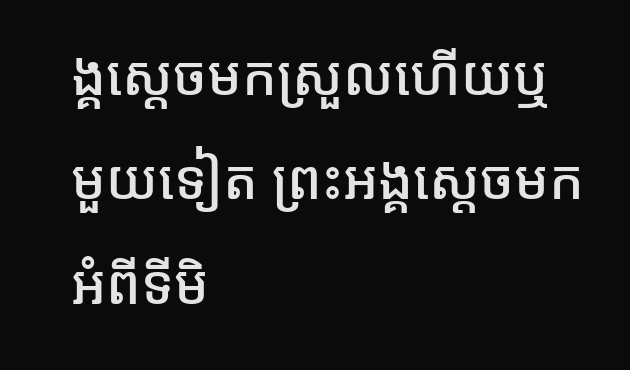ង្គស្តេចមកស្រួលហើយឬ មួយទៀត ព្រះអង្គស្តេចមកអំពីទីមិ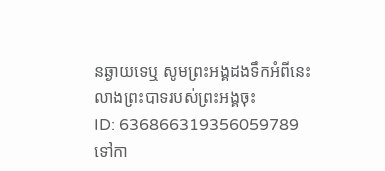នឆ្ងាយទេឬ សូមព្រះអង្គដងទឹកអំពីនេះ លាងព្រះបាទរបស់ព្រះអង្គចុះ
ID: 636866319356059789
ទៅកា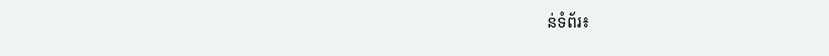ន់ទំព័រ៖